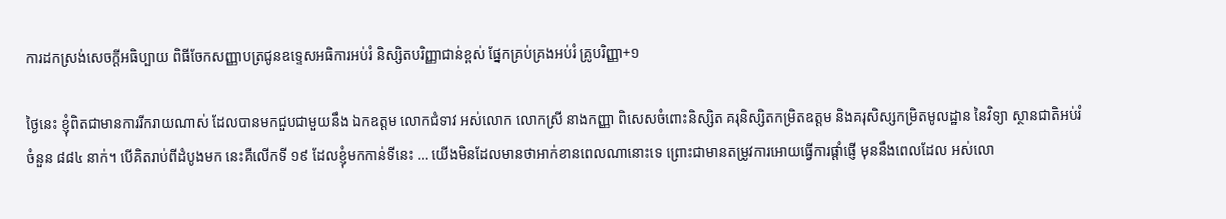ការដកស្រង់សេចក្តីអធិប្បាយ ពិធីចែកសញ្ញាបត្រជូនឧទ្ទេសអធិការអប់រំ និស្សិតបរិញ្ញាជាន់ខ្ពស់ ផ្នែកគ្រប់គ្រងអប់រំ គ្រូបរិញ្ញា+១

ថ្ងៃនេះ ខ្ញុំពិតជាមានការរីករាយណាស់ ដែលបានមកជួបជាមួយនឹង ឯកឧត្តម លោកជំទាវ អស់លោក លោកស្រី នាងកញ្ញា ពិសេសចំពោះនិស្សិត គរុនិស្សិតកម្រិតឧត្តម និងគរុសិស្សកម្រិតមូលដ្ឋាន នៃវិទ្យា ស្ថានជាតិអប់រំ ចំនួន ៨៨៤ នាក់។ បើគិតរាប់ពីដំបូងមក នេះគឺលើកទី ១៩ ដែលខ្ញុំមកកាន់ទីនេះ … យើងមិនដែលមានថាអាក់ខានពេលណានោះទេ ព្រោះជាមានតម្រូវការអោយធ្វើការផ្តាំផ្ញើ មុននឹងពេលដែល អស់លោ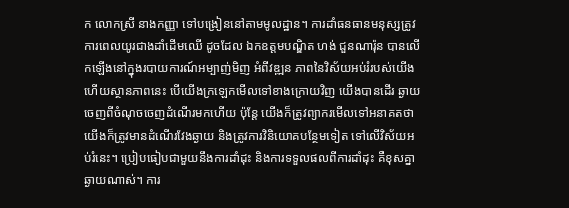ក លោកស្រី នាងកញ្ញា ទៅបង្រៀននៅតាមមូលដ្ឋាន។ ការដាំធនធានមនុស្សត្រូវការពេលយូរជាងដាំដើមឈើ ដូចដែល ឯកឧត្តមបណ្ឌិត ហង់ ជួនណារ៉ុន បានលើកឡើងនៅក្នុងរបាយការណ៍អម្បាញ់មិញ អំពីវឌ្ឍន ភាពនៃវិស័យអប់រំរបស់យើង ហើយស្ថានភាពនេះ បើយើងក្រឡេកមើលទៅខាងក្រោយវិញ យើងបានដើរ ឆ្ងាយចេញពីចំណុចចេញដំណើរមកហើយ ប៉ុន្តែ យើងក៏ត្រូវព្យាករមើលទៅអនាគតថា យើងក៏ត្រូវមានដំណើរវែងឆ្ងាយ និងត្រូវការវិនិយោគបន្ថែមទៀត ទៅលើវិស័យអប់រំនេះ។ ប្រៀបធៀបជាមួយនឹងការដាំដុះ និងការទទួលផលពីការដាំដុះ គឺខុសគ្នាឆ្ងាយណាស់។ ការ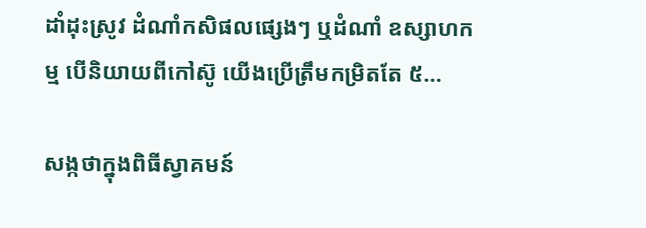ដាំដុះស្រូវ ដំណាំកសិផលផ្សេងៗ ឬដំណាំ ឧស្សាហកម្ម បើនិយាយពីកៅស៊ូ យើងប្រើត្រឹមកម្រិតតែ ៥…

សង្កថាក្នុងពិធីស្វាគមន៍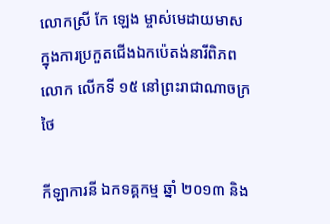លោកស្រី កែ ឡេង ម្ចាស់មេដាយមាស ក្នុងការប្រកួតជើងឯកប៉េតង់នារីពិភពលោក លើកទី ១៥ នៅព្រះរាជាណាចក្រថៃ

កីឡាការនី ឯកទគ្គកម្ម ឆ្នាំ ២០១៣ និង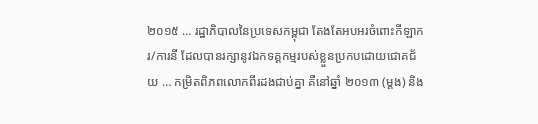២០១៥ … រដ្ឋាភិបាលនៃប្រទេសកម្ពុជា តែងតែអបអរចំពោះកីឡាករ/ការនី ដែលបានរក្សានូវឯកទគ្គកម្មរបស់ខ្លួនប្រកបដោយជោគជ័យ … កម្រិតពិភពលោកពីរដងជាប់គ្នា គឺនៅឆ្នាំ ២០១៣ (ម្តង) និង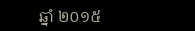ឆ្នាំ ២០១៥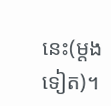នេះ(ម្តងទៀត)។